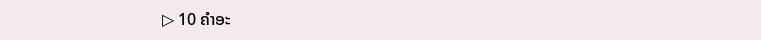▷ 10 ຄໍາອະ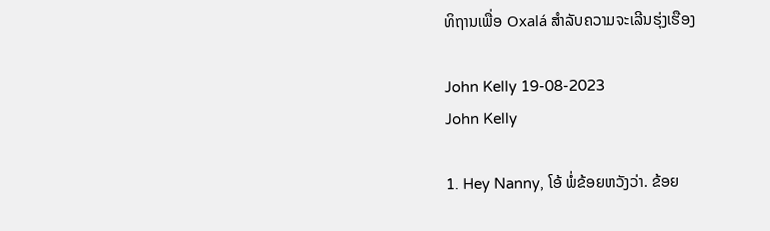ທິຖານເພື່ອ Oxalá ສໍາລັບຄວາມຈະເລີນຮຸ່ງເຮືອງ

John Kelly 19-08-2023
John Kelly

1. Hey Nanny, ໂອ້ ພໍ່ຂ້ອຍຫວັງວ່າ. ຂ້ອຍ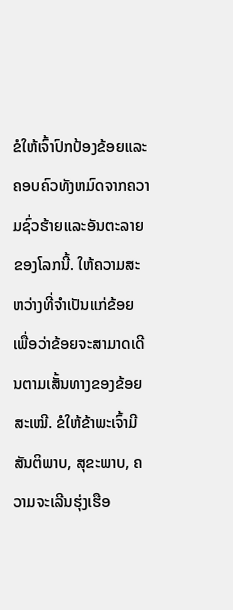ຂໍໃຫ້ເຈົ້າປົກປ້ອງຂ້ອຍແລະຄອບຄົວທັງຫມົດຈາກຄວາມຊົ່ວຮ້າຍແລະອັນຕະລາຍຂອງໂລກນີ້. ໃຫ້ຄວາມສະຫວ່າງທີ່ຈຳເປັນແກ່ຂ້ອຍ ເພື່ອວ່າຂ້ອຍຈະສາມາດເດີນຕາມເສັ້ນທາງຂອງຂ້ອຍສະເໝີ. ຂໍໃຫ້ຂ້າພະເຈົ້າມີສັນຕິພາບ, ສຸຂະພາບ, ຄວາມຈະເລີນຮຸ່ງເຮືອ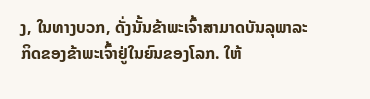ງ, ໃນທາງບວກ, ດັ່ງນັ້ນຂ້າພະເຈົ້າສາມາດບັນລຸພາລະກິດຂອງຂ້າພະເຈົ້າຢູ່ໃນຍົນຂອງໂລກ. ໃຫ້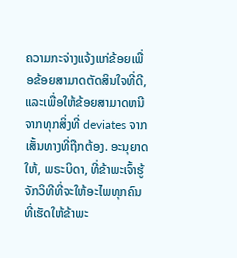ຄວາມກະຈ່າງແຈ້ງແກ່ຂ້ອຍເພື່ອຂ້ອຍສາມາດຕັດສິນໃຈທີ່ດີ, ແລະເພື່ອໃຫ້ຂ້ອຍສາມາດຫນີຈາກທຸກສິ່ງທີ່ deviates ຈາກເສັ້ນທາງທີ່ຖືກຕ້ອງ. ອະນຸຍາດໃຫ້, ພຣະບິດາ, ທີ່ຂ້າພະເຈົ້າຮູ້ຈັກວິທີທີ່ຈະໃຫ້ອະໄພທຸກຄົນທີ່ເຮັດໃຫ້ຂ້າພະ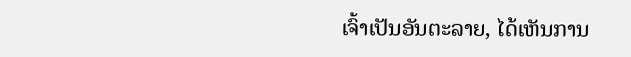ເຈົ້າເປັນອັນຕະລາຍ, ໄດ້ເຫັນການ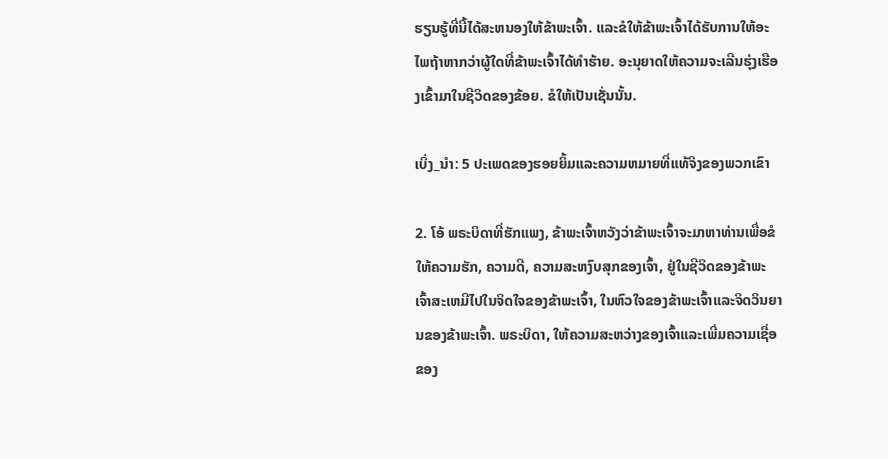ຮຽນຮູ້ທີ່ນີ້ໄດ້ສະຫນອງໃຫ້ຂ້າພະເຈົ້າ. ແລະຂໍໃຫ້ຂ້າພະເຈົ້າໄດ້ຮັບການໃຫ້ອະໄພຖ້າຫາກວ່າຜູ້ໃດທີ່ຂ້າພະເຈົ້າໄດ້ທໍາຮ້າຍ. ອະນຸຍາດໃຫ້ຄວາມຈະເລີນຮຸ່ງເຮືອງເຂົ້າມາໃນຊີວິດຂອງຂ້ອຍ. ຂໍໃຫ້ເປັນເຊັ່ນນັ້ນ.

ເບິ່ງ_ນຳ: 5 ປະເພດຂອງຮອຍຍິ້ມແລະຄວາມຫມາຍທີ່ແທ້ຈິງຂອງພວກເຂົາ

2. ໂອ້ ພຣະບິດາທີ່ຮັກແພງ, ຂ້າພະເຈົ້າຫວັງວ່າຂ້າພະເຈົ້າຈະມາຫາທ່ານເພື່ອຂໍໃຫ້ຄວາມຮັກ, ຄວາມດີ, ຄວາມສະຫງົບສຸກຂອງເຈົ້າ, ຢູ່ໃນຊີວິດຂອງຂ້າພະເຈົ້າສະເຫມີໄປໃນຈິດໃຈຂອງຂ້າພະເຈົ້າ, ໃນຫົວໃຈຂອງຂ້າພະເຈົ້າແລະຈິດວິນຍານຂອງຂ້າພະເຈົ້າ. ພຣະບິດາ, ໃຫ້ຄວາມສະຫວ່າງຂອງເຈົ້າແລະເພີ່ມຄວາມເຊື່ອຂອງ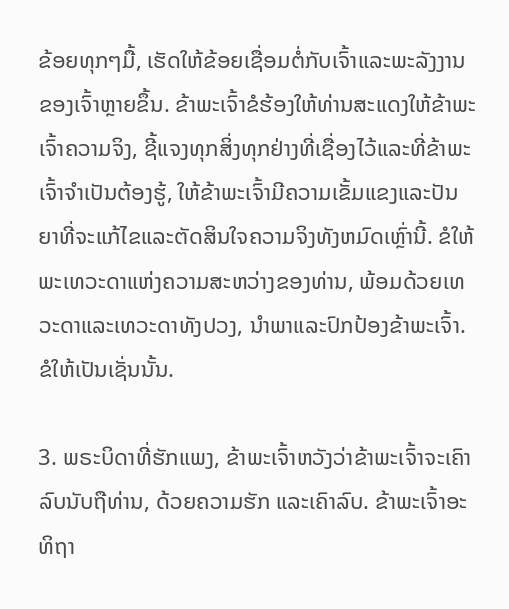ຂ້ອຍທຸກໆມື້, ເຮັດໃຫ້ຂ້ອຍເຊື່ອມຕໍ່ກັບເຈົ້າແລະພະລັງງານຂອງເຈົ້າຫຼາຍຂຶ້ນ. ຂ້າພະເຈົ້າຂໍຮ້ອງໃຫ້ທ່ານສະແດງໃຫ້ຂ້າພະເຈົ້າຄວາມຈິງ, ຊີ້ແຈງທຸກສິ່ງທຸກຢ່າງທີ່ເຊື່ອງໄວ້ແລະທີ່ຂ້າພະເຈົ້າຈໍາເປັນຕ້ອງຮູ້, ໃຫ້ຂ້າພະເຈົ້າມີຄວາມເຂັ້ມແຂງແລະປັນຍາທີ່ຈະແກ້ໄຂແລະຕັດສິນໃຈຄວາມຈິງທັງຫມົດເຫຼົ່ານີ້. ຂໍໃຫ້ພະເທວະດາແຫ່ງຄວາມສະຫວ່າງຂອງທ່ານ, ພ້ອມດ້ວຍເທວະດາແລະເທວະດາທັງປວງ, ນຳພາແລະປົກປ້ອງຂ້າພະເຈົ້າ. ຂໍໃຫ້ເປັນເຊັ່ນນັ້ນ.

3. ພຣະບິດາທີ່ຮັກແພງ, ຂ້າພະເຈົ້າຫວັງວ່າຂ້າພະເຈົ້າຈະເຄົາລົບນັບຖືທ່ານ, ດ້ວຍຄວາມຮັກ ແລະເຄົາລົບ. ຂ້າພະເຈົ້າອະທິຖາ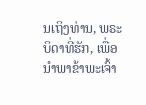ນເຖິງທ່ານ, ພຣະບິດາທີ່ຮັກ, ເພື່ອນໍາພາຂ້າພະເຈົ້າ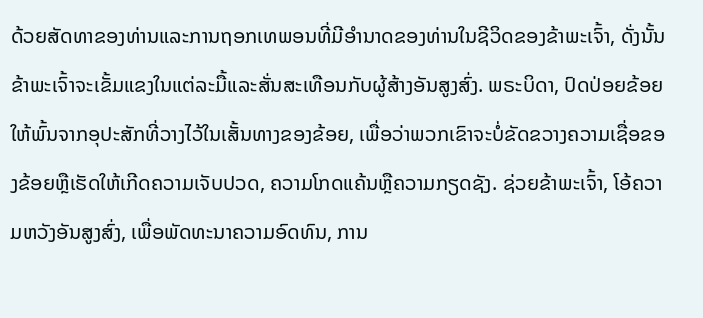ດ້ວຍສັດທາຂອງທ່ານແລະການຖອກເທພອນທີ່ມີອໍານາດຂອງທ່ານໃນຊີວິດຂອງຂ້າພະເຈົ້າ, ດັ່ງນັ້ນຂ້າພະເຈົ້າຈະເຂັ້ມແຂງໃນແຕ່ລະມື້ແລະສັ່ນສະເທືອນກັບຜູ້ສ້າງອັນສູງສົ່ງ. ພຣະບິດາ, ປົດປ່ອຍຂ້ອຍໃຫ້ພົ້ນຈາກອຸປະສັກທີ່ວາງໄວ້ໃນເສັ້ນທາງຂອງຂ້ອຍ, ເພື່ອວ່າພວກເຂົາຈະບໍ່ຂັດຂວາງຄວາມເຊື່ອຂອງຂ້ອຍຫຼືເຮັດໃຫ້ເກີດຄວາມເຈັບປວດ, ຄວາມໂກດແຄ້ນຫຼືຄວາມກຽດຊັງ. ຊ່ວຍຂ້າພະເຈົ້າ, ໂອ້ຄວາມຫວັງອັນສູງສົ່ງ, ເພື່ອພັດທະນາຄວາມອົດທົນ, ການ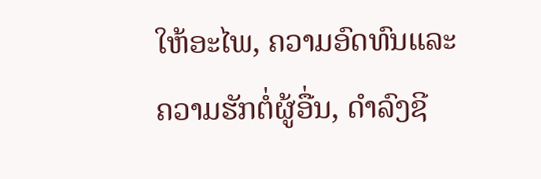ໃຫ້ອະໄພ, ຄວາມອົດທົນແລະຄວາມຮັກຕໍ່ຜູ້ອື່ນ, ດໍາລົງຊີ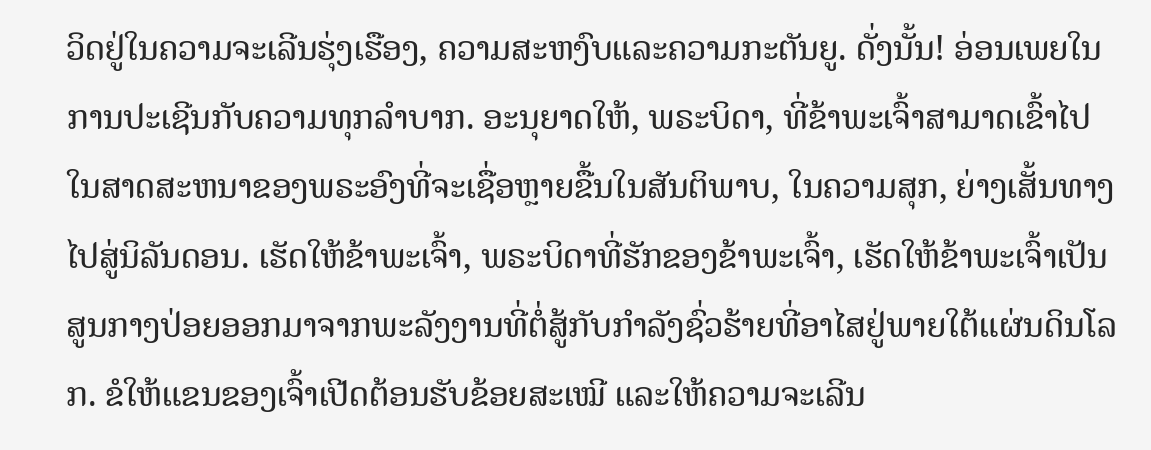ວິດຢູ່ໃນຄວາມຈະເລີນຮຸ່ງເຮືອງ, ຄວາມສະຫງົບແລະຄວາມກະຕັນຍູ. ດັ່ງນັ້ນ! ອ່ອນເພຍໃນການປະເຊີນກັບຄວາມທຸກລໍາບາກ. ອະນຸຍາດໃຫ້, ພຣະບິດາ, ທີ່ຂ້າພະເຈົ້າສາມາດເຂົ້າໄປໃນສາດສະຫນາຂອງພຣະອົງທີ່ຈະເຊື່ອຫຼາຍຂື້ນໃນສັນຕິພາບ, ໃນຄວາມສຸກ, ຍ່າງເສັ້ນທາງໄປສູ່ນິລັນດອນ. ເຮັດໃຫ້ຂ້າພະເຈົ້າ, ພຣະບິດາທີ່ຮັກຂອງຂ້າພະເຈົ້າ, ເຮັດໃຫ້ຂ້າພະເຈົ້າເປັນສູນກາງປ່ອຍອອກມາຈາກພະລັງງານທີ່ຕໍ່ສູ້ກັບກໍາລັງຊົ່ວຮ້າຍທີ່ອາໄສຢູ່ພາຍໃຕ້ແຜ່ນດິນໂລກ. ຂໍໃຫ້ແຂນຂອງເຈົ້າເປີດຕ້ອນຮັບຂ້ອຍສະເໝີ ແລະໃຫ້ຄວາມຈະເລີນ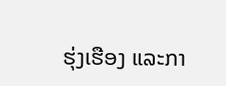ຮຸ່ງເຮືອງ ແລະກາ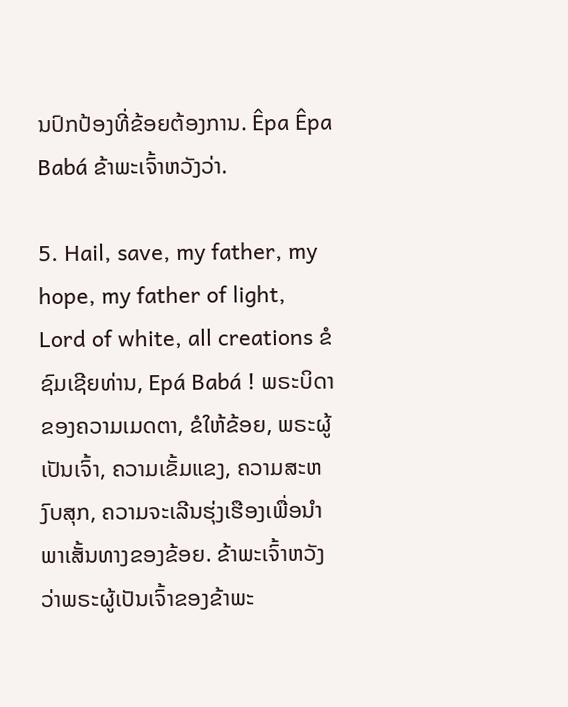ນປົກປ້ອງທີ່ຂ້ອຍຕ້ອງການ. Êpa Êpa Babá ຂ້າພະເຈົ້າຫວັງວ່າ.

5. Hail, save, my father, my hope, my father of light, Lord of white, all creations ຂໍຊົມເຊີຍທ່ານ, Epá Babá ! ພຣະບິດາຂອງຄວາມເມດຕາ, ຂໍໃຫ້ຂ້ອຍ, ພຣະຜູ້ເປັນເຈົ້າ, ຄວາມເຂັ້ມແຂງ, ຄວາມສະຫງົບສຸກ, ຄວາມຈະເລີນຮຸ່ງເຮືອງເພື່ອນໍາພາເສັ້ນທາງຂອງຂ້ອຍ. ຂ້າພະເຈົ້າຫວັງວ່າພຣະຜູ້ເປັນເຈົ້າຂອງຂ້າພະ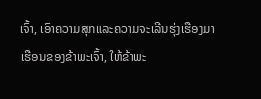ເຈົ້າ, ເອົາຄວາມສຸກແລະຄວາມຈະເລີນຮຸ່ງເຮືອງມາເຮືອນຂອງຂ້າພະເຈົ້າ, ໃຫ້ຂ້າພະ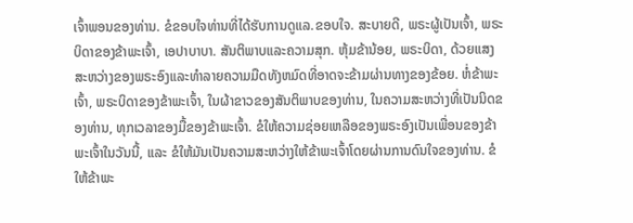ເຈົ້າພອນຂອງທ່ານ. ຂໍຂອບໃຈທ່ານທີ່ໄດ້ຮັບການດູແລ.ຂອບໃຈ. ສະບາຍດີ, ພຣະຜູ້ເປັນເຈົ້າ, ພຣະບິດາຂອງຂ້າພະເຈົ້າ, ເອປາບາບາ. ສັນຕິພາບແລະຄວາມສຸກ. ຫຸ້ມຂ້ານ້ອຍ, ພຣະບິດາ, ດ້ວຍແສງສະຫວ່າງຂອງພຣະອົງແລະທໍາລາຍຄວາມມືດທັງຫມົດທີ່ອາດຈະຂ້າມຜ່ານທາງຂອງຂ້ອຍ. ຫໍ່ຂ້າພະເຈົ້າ, ພຣະບິດາຂອງຂ້າພະເຈົ້າ, ໃນຜ້າຂາວຂອງສັນຕິພາບຂອງທ່ານ, ໃນຄວາມສະຫວ່າງທີ່ເປັນນິດຂອງທ່ານ, ທຸກເວລາຂອງມື້ຂອງຂ້າພະເຈົ້າ. ຂໍໃຫ້ຄວາມຊ່ອຍເຫລືອຂອງພຣະອົງເປັນເພື່ອນຂອງຂ້າພະເຈົ້າໃນວັນນີ້, ແລະ ຂໍໃຫ້ມັນເປັນຄວາມສະຫວ່າງໃຫ້ຂ້າພະເຈົ້າໂດຍຜ່ານການດົນໃຈຂອງທ່ານ. ຂໍໃຫ້ຂ້າພະ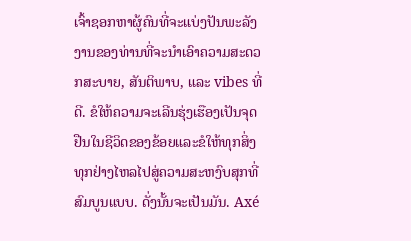ເຈົ້າຊອກຫາຜູ້ຄົນທີ່ຈະແບ່ງປັນພະລັງງານຂອງທ່ານທີ່ຈະນໍາເອົາຄວາມສະດວກສະບາຍ, ສັນຕິພາບ, ແລະ vibes ທີ່ດີ. ຂໍໃຫ້ຄວາມຈະເລີນຮຸ່ງເຮືອງເປັນຈຸດຢືນໃນຊີວິດຂອງຂ້ອຍແລະຂໍໃຫ້ທຸກສິ່ງທຸກຢ່າງໄຫລໄປສູ່ຄວາມສະຫງົບສຸກທີ່ສົມບູນແບບ. ດັ່ງນັ້ນຈະເປັນມັນ. Axé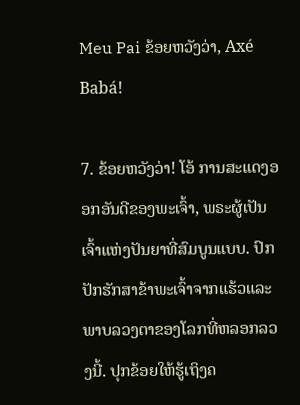Meu Pai ຂ້ອຍຫວັງວ່າ, Axé Babá!

7. ຂ້ອຍຫວັງວ່າ! ໂອ້ ການສະແດງອອກອັນດີຂອງພະເຈົ້າ, ພຣະຜູ້ເປັນເຈົ້າແຫ່ງປັນຍາທີ່ສົມບູນແບບ. ປົກປັກຮັກສາຂ້າພະເຈົ້າຈາກແຮ້ວແລະພາບລວງຕາຂອງໂລກທີ່ຫລອກລວງນີ້. ປຸກຂ້ອຍໃຫ້ຮູ້ເຖິງຄ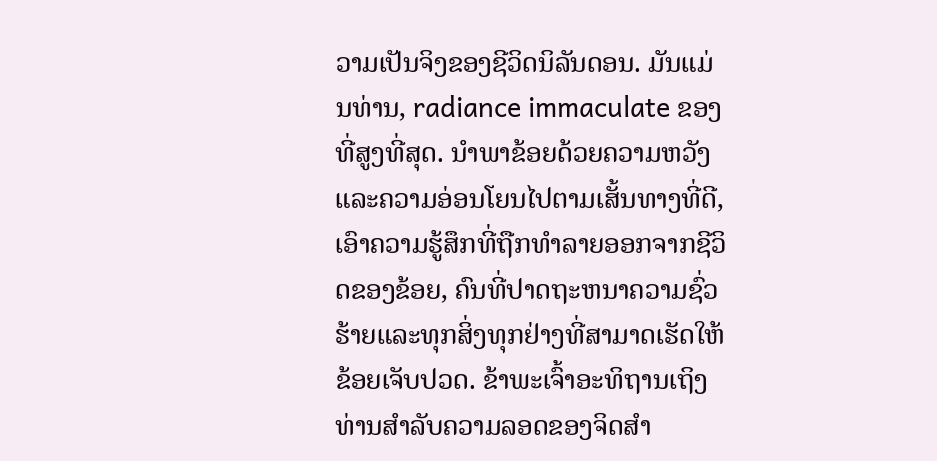ວາມເປັນຈິງຂອງຊີວິດນິລັນດອນ. ມັນແມ່ນທ່ານ, radiance immaculate ຂອງທີ່ສູງທີ່ສຸດ. ນໍາພາຂ້ອຍດ້ວຍຄວາມຫວັງແລະຄວາມອ່ອນໂຍນໄປຕາມເສັ້ນທາງທີ່ດີ, ເອົາຄວາມຮູ້ສຶກທີ່ຖືກທໍາລາຍອອກຈາກຊີວິດຂອງຂ້ອຍ, ຄົນທີ່ປາດຖະຫນາຄວາມຊົ່ວຮ້າຍແລະທຸກສິ່ງທຸກຢ່າງທີ່ສາມາດເຮັດໃຫ້ຂ້ອຍເຈັບປວດ. ຂ້າພະເຈົ້າອະທິຖານເຖິງທ່ານສໍາລັບຄວາມລອດຂອງຈິດສໍາ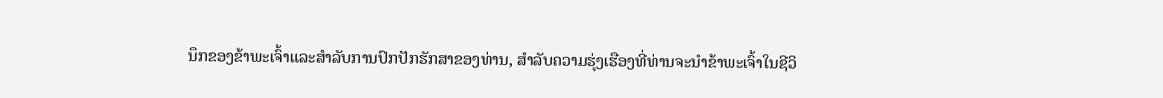ນຶກຂອງຂ້າພະເຈົ້າແລະສໍາລັບການປົກປັກຮັກສາຂອງທ່ານ, ສໍາລັບຄວາມຮຸ່ງເຮືອງທີ່ທ່ານຈະນໍາຂ້າພະເຈົ້າໃນຊີວິ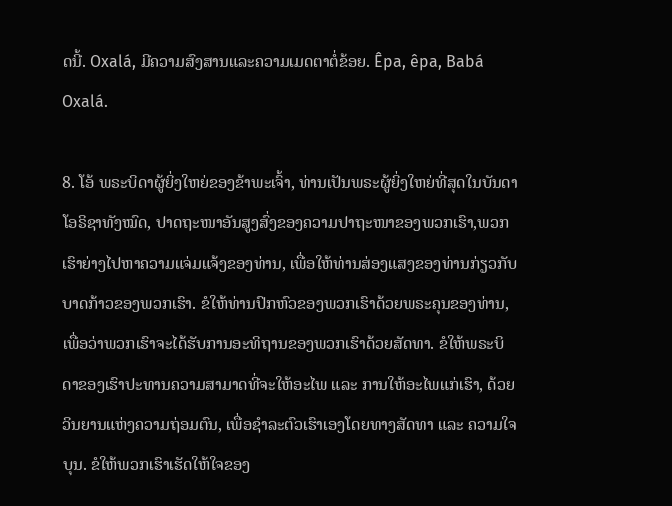ດນີ້. Oxalá, ມີຄວາມສົງສານແລະຄວາມເມດຕາຕໍ່ຂ້ອຍ. Êpa, êpa, Babá Oxalá.

8. ໂອ້ ພຣະບິດາຜູ້ຍິ່ງໃຫຍ່ຂອງຂ້າພະເຈົ້າ, ທ່ານເປັນພຣະຜູ້ຍິ່ງໃຫຍ່ທີ່ສຸດໃນບັນດາໂອຣິຊາທັງໝົດ, ປາດຖະໜາອັນສູງສົ່ງຂອງຄວາມປາຖະໜາຂອງພວກເຮົາ,ພວກເຮົາຍ່າງໄປຫາຄວາມແຈ່ມແຈ້ງຂອງທ່ານ, ເພື່ອໃຫ້ທ່ານສ່ອງແສງຂອງທ່ານກ່ຽວກັບບາດກ້າວຂອງພວກເຮົາ. ຂໍໃຫ້ທ່ານປົກຫົວຂອງພວກເຮົາດ້ວຍພຣະຄຸນຂອງທ່ານ, ເພື່ອວ່າພວກເຮົາຈະໄດ້ຮັບການອະທິຖານຂອງພວກເຮົາດ້ວຍສັດທາ. ຂໍໃຫ້ພຣະບິດາຂອງເຮົາປະທານຄວາມສາມາດທີ່ຈະໃຫ້ອະໄພ ແລະ ການໃຫ້ອະໄພແກ່ເຮົາ, ດ້ວຍວິນຍານແຫ່ງຄວາມຖ່ອມຕົນ, ເພື່ອຊຳລະຕົວເຮົາເອງໂດຍທາງສັດທາ ແລະ ຄວາມໃຈບຸນ. ຂໍໃຫ້ພວກເຮົາເຮັດໃຫ້ໃຈຂອງ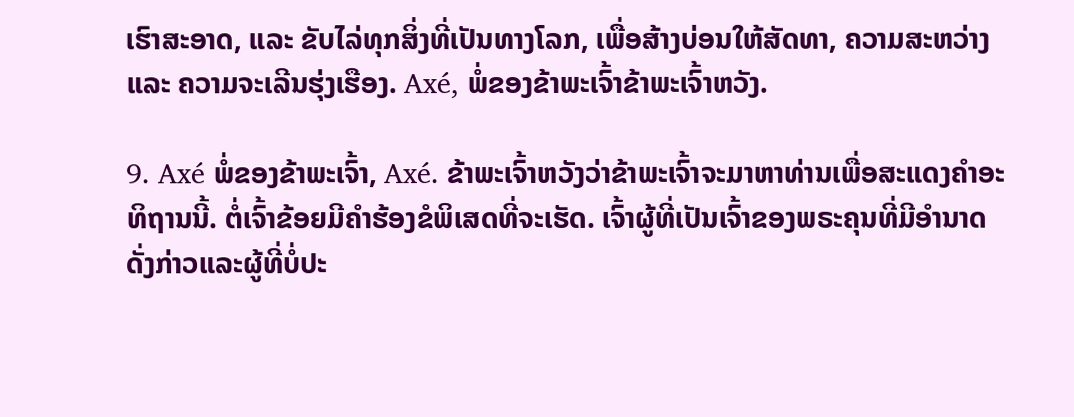ເຮົາສະອາດ, ແລະ ຂັບໄລ່ທຸກສິ່ງທີ່ເປັນທາງໂລກ, ເພື່ອສ້າງບ່ອນໃຫ້ສັດທາ, ຄວາມສະຫວ່າງ ແລະ ຄວາມຈະເລີນຮຸ່ງເຮືອງ. Axé, ພໍ່ຂອງຂ້າພະເຈົ້າຂ້າພະເຈົ້າຫວັງ.

9. Axé ພໍ່ຂອງຂ້າພະເຈົ້າ, Axé. ຂ້າພະເຈົ້າຫວັງວ່າຂ້າພະເຈົ້າຈະມາຫາທ່ານເພື່ອສະແດງຄໍາອະທິຖານນີ້. ຕໍ່ເຈົ້າຂ້ອຍມີຄໍາຮ້ອງຂໍພິເສດທີ່ຈະເຮັດ. ເຈົ້າຜູ້ທີ່ເປັນເຈົ້າຂອງພຣະຄຸນທີ່ມີອໍານາດດັ່ງກ່າວແລະຜູ້ທີ່ບໍ່ປະ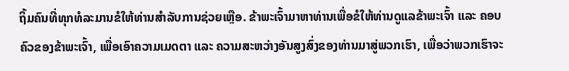ຖິ້ມຄົນທີ່ທຸກທໍລະມານຂໍໃຫ້ທ່ານສໍາລັບການຊ່ວຍເຫຼືອ. ຂ້າພະເຈົ້າມາຫາທ່ານເພື່ອຂໍໃຫ້ທ່ານດູແລຂ້າພະເຈົ້າ ແລະ ຄອບຄົວຂອງຂ້າພະເຈົ້າ, ເພື່ອເອົາຄວາມເມດຕາ ແລະ ຄວາມສະຫວ່າງອັນສູງສົ່ງຂອງທ່ານມາສູ່ພວກເຮົາ, ເພື່ອວ່າພວກເຮົາຈະ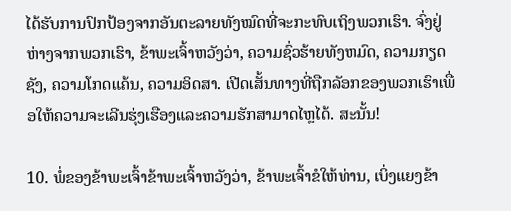ໄດ້ຮັບການປົກປ້ອງຈາກອັນຕະລາຍທັງໝົດທີ່ຈະກະທົບເຖິງພວກເຮົາ. ຈົ່ງຢູ່ຫ່າງຈາກພວກເຮົາ, ຂ້າພະເຈົ້າຫວັງວ່າ, ຄວາມຊົ່ວຮ້າຍທັງຫມົດ, ຄວາມກຽດຊັງ, ຄວາມໂກດແຄ້ນ, ຄວາມອິດສາ. ເປີດເສັ້ນທາງທີ່ຖືກລັອກຂອງພວກເຮົາເພື່ອໃຫ້ຄວາມຈະເລີນຮຸ່ງເຮືອງແລະຄວາມຮັກສາມາດໄຫຼໄດ້. ສະນັ້ນ!

10. ພໍ່ຂອງຂ້າພະເຈົ້າຂ້າພະເຈົ້າຫວັງວ່າ, ຂ້າພະເຈົ້າຂໍໃຫ້ທ່ານ, ເບິ່ງແຍງຂ້າ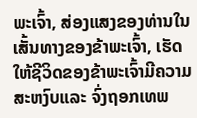ພະເຈົ້າ, ສ່ອງແສງຂອງທ່ານໃນເສັ້ນທາງຂອງຂ້າພະເຈົ້າ, ເຮັດໃຫ້ຊີວິດຂອງຂ້າພະເຈົ້າມີຄວາມສະຫງົບແລະ ຈົ່ງຖອກເທພ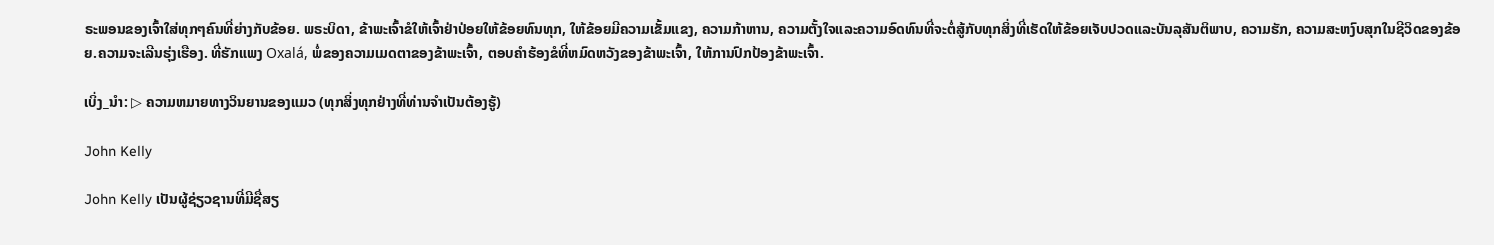ຣະພອນຂອງເຈົ້າໃສ່ທຸກໆຄົນທີ່ຍ່າງກັບຂ້ອຍ. ພຣະບິດາ, ຂ້າພະເຈົ້າຂໍໃຫ້ເຈົ້າຢ່າປ່ອຍໃຫ້ຂ້ອຍທົນທຸກ, ໃຫ້ຂ້ອຍມີຄວາມເຂັ້ມແຂງ, ຄວາມກ້າຫານ, ຄວາມຕັ້ງໃຈແລະຄວາມອົດທົນທີ່ຈະຕໍ່ສູ້ກັບທຸກສິ່ງທີ່ເຮັດໃຫ້ຂ້ອຍເຈັບປວດແລະບັນລຸສັນຕິພາບ, ຄວາມຮັກ, ຄວາມສະຫງົບສຸກໃນຊີວິດຂອງຂ້ອຍ.ຄວາມຈະເລີນຮຸ່ງເຮືອງ. ທີ່ຮັກແພງ Oxalá, ພໍ່ຂອງຄວາມເມດຕາຂອງຂ້າພະເຈົ້າ, ຕອບຄໍາຮ້ອງຂໍທີ່ຫມົດຫວັງຂອງຂ້າພະເຈົ້າ, ໃຫ້ການປົກປ້ອງຂ້າພະເຈົ້າ.

ເບິ່ງ_ນຳ: ▷ ຄວາມຫມາຍທາງວິນຍານຂອງແມວ (ທຸກສິ່ງທຸກຢ່າງທີ່ທ່ານຈໍາເປັນຕ້ອງຮູ້)

John Kelly

John Kelly ເປັນຜູ້ຊ່ຽວຊານທີ່ມີຊື່ສຽ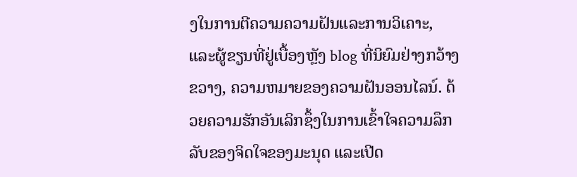ງໃນການຕີຄວາມຄວາມຝັນແລະການວິເຄາະ, ແລະຜູ້ຂຽນທີ່ຢູ່ເບື້ອງຫຼັງ blog ທີ່ນິຍົມຢ່າງກວ້າງຂວາງ, ຄວາມຫມາຍຂອງຄວາມຝັນອອນໄລນ໌. ດ້ວຍຄວາມຮັກອັນເລິກຊຶ້ງໃນການເຂົ້າໃຈຄວາມລຶກລັບຂອງຈິດໃຈຂອງມະນຸດ ແລະເປີດ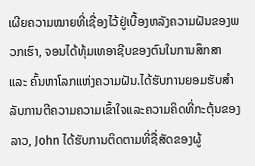ເຜີຍຄວາມໝາຍທີ່ເຊື່ອງໄວ້ຢູ່ເບື້ອງຫລັງຄວາມຝັນຂອງພວກເຮົາ, ຈອນໄດ້ທຸ້ມເທອາຊີບຂອງຕົນໃນການສຶກສາ ແລະ ຄົ້ນຫາໂລກແຫ່ງຄວາມຝັນ.ໄດ້ຮັບການຍອມຮັບສໍາລັບການຕີຄວາມຄວາມເຂົ້າໃຈແລະຄວາມຄິດທີ່ກະຕຸ້ນຂອງລາວ, John ໄດ້ຮັບການຕິດຕາມທີ່ຊື່ສັດຂອງຜູ້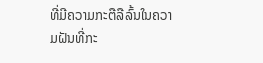ທີ່ມີຄວາມກະຕືລືລົ້ນໃນຄວາມຝັນທີ່ກະ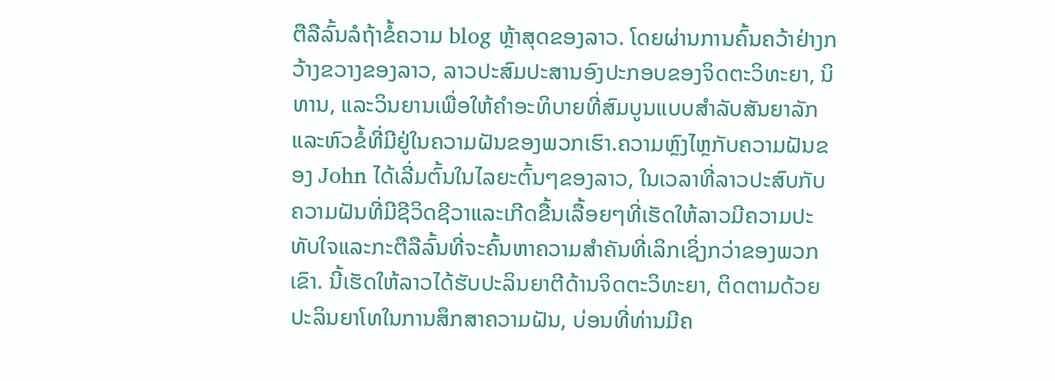ຕືລືລົ້ນລໍຖ້າຂໍ້ຄວາມ blog ຫຼ້າສຸດຂອງລາວ. ໂດຍຜ່ານການຄົ້ນຄວ້າຢ່າງກວ້າງຂວາງຂອງລາວ, ລາວປະສົມປະສານອົງປະກອບຂອງຈິດຕະວິທະຍາ, ນິທານ, ແລະວິນຍານເພື່ອໃຫ້ຄໍາອະທິບາຍທີ່ສົມບູນແບບສໍາລັບສັນຍາລັກແລະຫົວຂໍ້ທີ່ມີຢູ່ໃນຄວາມຝັນຂອງພວກເຮົາ.ຄວາມຫຼົງໄຫຼກັບຄວາມຝັນຂອງ John ໄດ້ເລີ່ມຕົ້ນໃນໄລຍະຕົ້ນໆຂອງລາວ, ໃນເວລາທີ່ລາວປະສົບກັບຄວາມຝັນທີ່ມີຊີວິດຊີວາແລະເກີດຂື້ນເລື້ອຍໆທີ່ເຮັດໃຫ້ລາວມີຄວາມປະທັບໃຈແລະກະຕືລືລົ້ນທີ່ຈະຄົ້ນຫາຄວາມສໍາຄັນທີ່ເລິກເຊິ່ງກວ່າຂອງພວກເຂົາ. ນີ້ເຮັດໃຫ້ລາວໄດ້ຮັບປະລິນຍາຕີດ້ານຈິດຕະວິທະຍາ, ຕິດຕາມດ້ວຍປະລິນຍາໂທໃນການສຶກສາຄວາມຝັນ, ບ່ອນທີ່ທ່ານມີຄ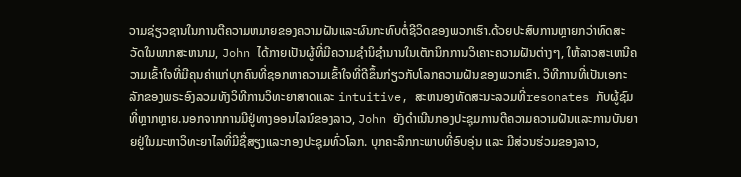ວາມຊ່ຽວຊານໃນການຕີຄວາມຫມາຍຂອງຄວາມຝັນແລະຜົນກະທົບຕໍ່ຊີວິດຂອງພວກເຮົາ.ດ້ວຍປະສົບການຫຼາຍກວ່າທົດສະວັດໃນພາກສະຫນາມ, John ໄດ້ກາຍເປັນຜູ້ທີ່ມີຄວາມຊໍານິຊໍານານໃນເຕັກນິກການວິເຄາະຄວາມຝັນຕ່າງໆ, ໃຫ້ລາວສະເຫນີຄວາມເຂົ້າໃຈທີ່ມີຄຸນຄ່າແກ່ບຸກຄົນທີ່ຊອກຫາຄວາມເຂົ້າໃຈທີ່ດີຂຶ້ນກ່ຽວກັບໂລກຄວາມຝັນຂອງພວກເຂົາ. ວິທີການທີ່ເປັນເອກະລັກຂອງພຣະອົງລວມທັງວິທີການວິທະຍາສາດແລະ intuitive, ສະຫນອງທັດສະນະລວມທີ່resonates ກັບຜູ້ຊົມທີ່ຫຼາກຫຼາຍ.ນອກຈາກການມີຢູ່ທາງອອນໄລນ໌ຂອງລາວ, John ຍັງດໍາເນີນກອງປະຊຸມການຕີຄວາມຄວາມຝັນແລະການບັນຍາຍຢູ່ໃນມະຫາວິທະຍາໄລທີ່ມີຊື່ສຽງແລະກອງປະຊຸມທົ່ວໂລກ. ບຸກຄະລິກກະພາບທີ່ອົບອຸ່ນ ແລະ ມີສ່ວນຮ່ວມຂອງລາວ,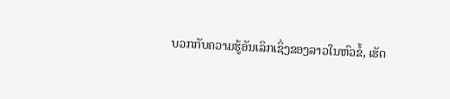ບວກກັບຄວາມຮູ້ອັນເລິກເຊິ່ງຂອງລາວໃນຫົວຂໍ້, ເຮັດ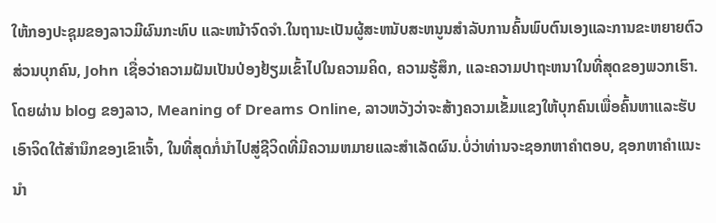ໃຫ້ກອງປະຊຸມຂອງລາວມີຜົນກະທົບ ແລະຫນ້າຈົດຈໍາ.ໃນຖານະເປັນຜູ້ສະຫນັບສະຫນູນສໍາລັບການຄົ້ນພົບຕົນເອງແລະການຂະຫຍາຍຕົວສ່ວນບຸກຄົນ, John ເຊື່ອວ່າຄວາມຝັນເປັນປ່ອງຢ້ຽມເຂົ້າໄປໃນຄວາມຄິດ, ຄວາມຮູ້ສຶກ, ແລະຄວາມປາຖະຫນາໃນທີ່ສຸດຂອງພວກເຮົາ. ໂດຍຜ່ານ blog ຂອງລາວ, Meaning of Dreams Online, ລາວຫວັງວ່າຈະສ້າງຄວາມເຂັ້ມແຂງໃຫ້ບຸກຄົນເພື່ອຄົ້ນຫາແລະຮັບເອົາຈິດໃຕ້ສໍານຶກຂອງເຂົາເຈົ້າ, ໃນທີ່ສຸດກໍ່ນໍາໄປສູ່ຊີວິດທີ່ມີຄວາມຫມາຍແລະສໍາເລັດຜົນ.ບໍ່ວ່າທ່ານຈະຊອກຫາຄໍາຕອບ, ຊອກຫາຄໍາແນະນໍາ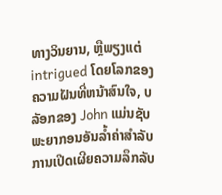ທາງວິນຍານ, ຫຼືພຽງແຕ່ intrigued ໂດຍໂລກຂອງຄວາມຝັນທີ່ຫນ້າສົນໃຈ, ບລັອກຂອງ John ແມ່ນຊັບພະຍາກອນອັນລ້ຳຄ່າສໍາລັບການເປີດເຜີຍຄວາມລຶກລັບ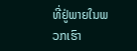ທີ່ຢູ່ພາຍໃນພວກເຮົາ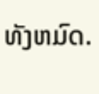ທັງຫມົດ.